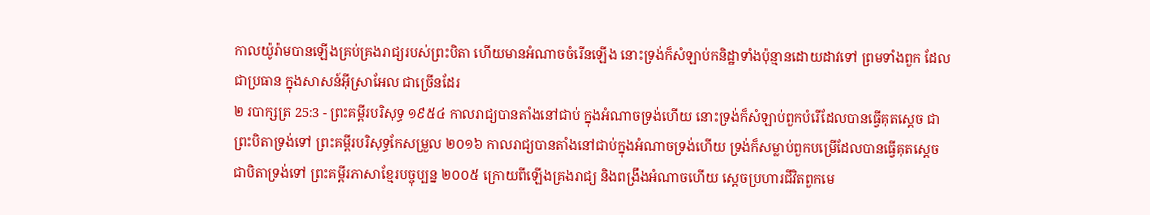កាលយ៉ូរ៉ាមបានឡើងគ្រប់គ្រងរាជ្យរបស់ព្រះបិតា ហើយមានអំណាចចំរើនឡើង នោះទ្រង់ក៏សំឡាប់កនិដ្ឋាទាំងប៉ុន្មានដោយដាវទៅ ព្រមទាំងពួក ដែលជាប្រធាន ក្នុងសាសន៍អ៊ីស្រាអែល ជាច្រើនដែរ
២ របាក្សត្រ 25:3 - ព្រះគម្ពីរបរិសុទ្ធ ១៩៥៤ កាលរាជ្យបានតាំងនៅជាប់ ក្នុងអំណាចទ្រង់ហើយ នោះទ្រង់ក៏សំឡាប់ពួកបំរើដែលបានធ្វើគុតស្តេច ជាព្រះបិតាទ្រង់ទៅ ព្រះគម្ពីរបរិសុទ្ធកែសម្រួល ២០១៦ កាលរាជ្យបានតាំងនៅជាប់ក្នុងអំណាចទ្រង់ហើយ ទ្រង់ក៏សម្លាប់ពួកបម្រើដែលបានធ្វើគុតស្តេច ជាបិតាទ្រង់ទៅ ព្រះគម្ពីរភាសាខ្មែរបច្ចុប្បន្ន ២០០៥ ក្រោយពីឡើងគ្រងរាជ្យ និងពង្រឹងអំណាចហើយ ស្ដេចប្រហារជីវិតពួកមេ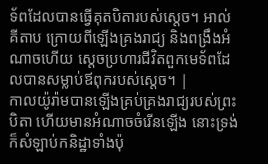ទ័ពដែលបានធ្វើគុតបិតារបស់ស្ដេច។ អាល់គីតាប ក្រោយពីឡើងគ្រងរាជ្យ និងពង្រឹងអំណាចហើយ ស្តេចប្រហារជីវិតពួកមេទ័ពដែលបានសម្លាប់ឪពុករបស់ស្តេច។ |
កាលយ៉ូរ៉ាមបានឡើងគ្រប់គ្រងរាជ្យរបស់ព្រះបិតា ហើយមានអំណាចចំរើនឡើង នោះទ្រង់ក៏សំឡាប់កនិដ្ឋាទាំងប៉ុ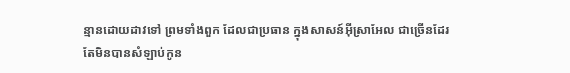ន្មានដោយដាវទៅ ព្រមទាំងពួក ដែលជាប្រធាន ក្នុងសាសន៍អ៊ីស្រាអែល ជាច្រើនដែរ
តែមិនបានសំឡាប់កូន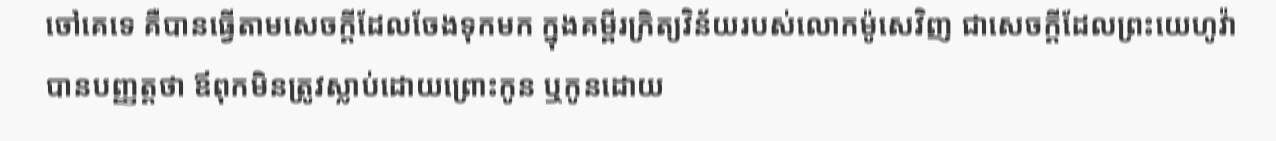ចៅគេទេ គឺបានធ្វើតាមសេចក្ដីដែលចែងទុកមក ក្នុងគម្ពីរក្រិត្យវិន័យរបស់លោកម៉ូសេវិញ ជាសេចក្ដីដែលព្រះយេហូវ៉ាបានបញ្ញត្តថា ឪពុកមិនត្រូវស្លាប់ដោយព្រោះកូន ឬកូនដោយ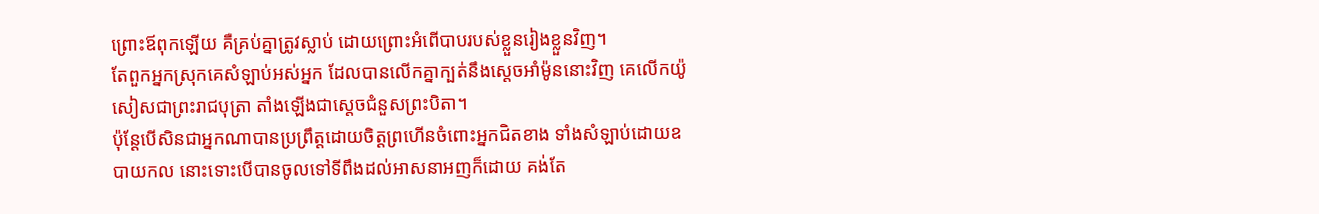ព្រោះឪពុកឡើយ គឺគ្រប់គ្នាត្រូវស្លាប់ ដោយព្រោះអំពើបាបរបស់ខ្លួនរៀងខ្លួនវិញ។
តែពួកអ្នកស្រុកគេសំឡាប់អស់អ្នក ដែលបានលើកគ្នាក្បត់នឹងស្តេចអាំម៉ូននោះវិញ គេលើកយ៉ូសៀសជាព្រះរាជបុត្រា តាំងឡើងជាស្តេចជំនួសព្រះបិតា។
ប៉ុន្តែបើសិនជាអ្នកណាបានប្រព្រឹត្តដោយចិត្តព្រហើនចំពោះអ្នកជិតខាង ទាំងសំឡាប់ដោយឧបាយកល នោះទោះបើបានចូលទៅទីពឹងដល់អាសនាអញក៏ដោយ គង់តែ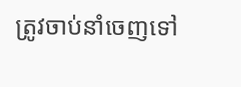ត្រូវចាប់នាំចេញទៅ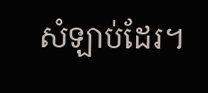សំឡាប់ដែរ។